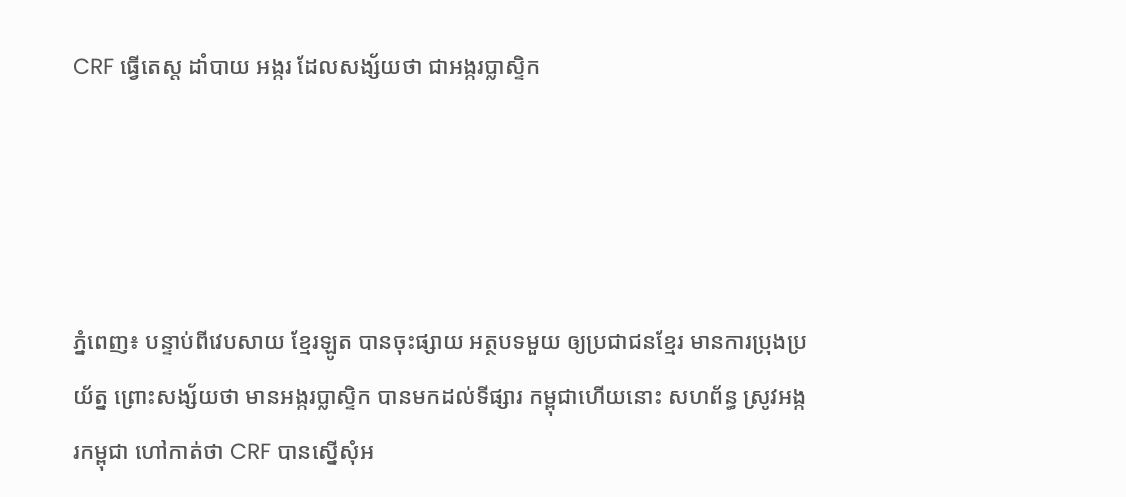CRF ធ្វើតេស្ត ដាំបាយ អង្ករ ដែលសង្ស័យថា ជាអង្ករប្លាស្ទិក




ភ្នំពេញ៖ បន្ទាប់ពីវេបសាយ ខ្មែរឡូត បានចុះផ្សាយ អត្ថបទមួយ ឲ្យប្រជាជនខ្មែរ មានការប្រុងប្រយ័ត្ន ព្រោះសង្ស័យថា មានអង្ករប្លាស្ទិក បានមកដល់ទីផ្សារ កម្ពុជាហើយនោះ សហព័ន្ធ ស្រូវអង្ករកម្ពុជា ហៅកាត់ថា CRF បានស្នើសុំអ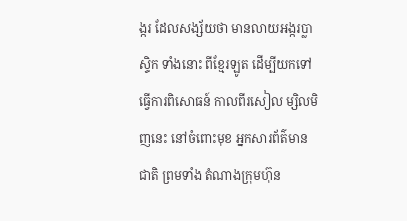ង្ករ ដែលសង្ស័យថា មានលាយអង្ករប្លាស្ទិក ទាំងនោះ ពីខ្មែរឡូត ដើម្បីយកទៅ ធ្វើការពិសោធន៍ កាលពីរសៀល ម្សិលមិញនេះ នៅចំពោះមុខ អ្នកសារព័ត៌មានជាតិ ព្រមទាំង តំណាងក្រុមហ៊ុន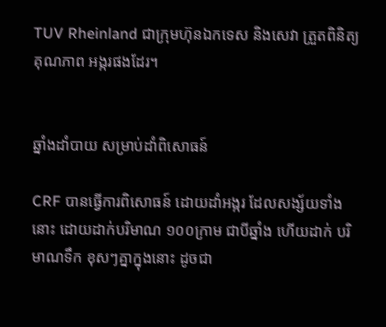TUV Rheinland ជាក្រុមហ៊ុនឯកទេស និងសេវា ត្រួតពិនិត្យគុណភាព អង្ករផងដែរ។


ឆ្នាំងដាំបាយ សម្រាប់ដាំពិសោធន៍

CRF បានធ្វើការពិសោធន៍ ដោយដាំអង្ករ ដែលសង្ស័យទាំងនោះ ដោយដាក់បរិមាណ ១០០ក្រាម ជាបីឆ្នាំង ហើយដាក់ បរិមាណទឹក ខុសៗគ្នាក្នុងនោះ ដូចជា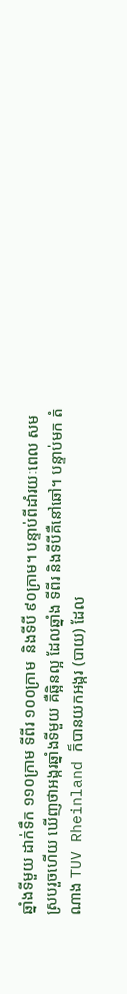ឆ្នាំងទីមួយ ដាក់ទឹក ១១០ក្រាម ទីពីរ ១០០ក្រាម  និងទីបី ៩០ក្រាម។ បន្ទាប់ពីដាំរយៈពេល សមស្របរួចហើយ ឃើញថាអង្ករឆ្នាំងទីមួយ គឺឆ្អិនល្អ ដែលឆ្នាំង ទីពីរ និងទីបីគឺនៅឆៅ។ បន្ទាប់មក តំណាង TUV Rheinland ក៏បានយកអង្ករ (បាយ) ដែល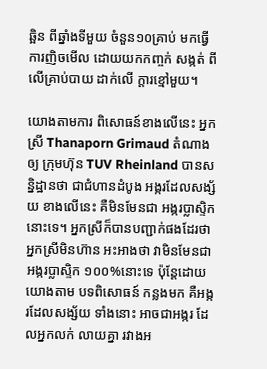ឆ្អិន ពីឆ្នាំងទីមួយ ចំនួន១០គ្រាប់ មកធ្វើការញិចមើល ដោយយកកញ្ចក់ សង្កត់ ពីលើគ្រាប់បាយ ដាក់លើ ក្តារខ្មៅមួយ។

យោងតាមការ ពិសោធន៍ខាងលើនេះ អ្នកស្រី Thanaporn Grimaud តំណាងឲ្យ ក្រុមហ៊ុន TUV Rheinland បានសន្និដ្ឋានថា ជាជំហានដំបូង អង្ករដែលសង្ស័យ ខាងលើនេះ គឺមិនមែនជា អង្ករប្លាស្ទិក នោះទេ។ អ្នកស្រីក៏បានបញ្ជាក់ផងដែរថា អ្នកស្រីមិនហ៊ាន អះអាងថា វាមិនមែនជា អង្ករប្លាស្ទិក ១០០%នោះទេ ប៉ុន្តែដោយ យោងតាម បទពិសោធន៍ កន្លងមក គឺអង្ករដែលសង្ស័យ ទាំងនោះ អាចជាអង្ករ ដែលអ្នកលក់ លាយគ្នា រវាងអ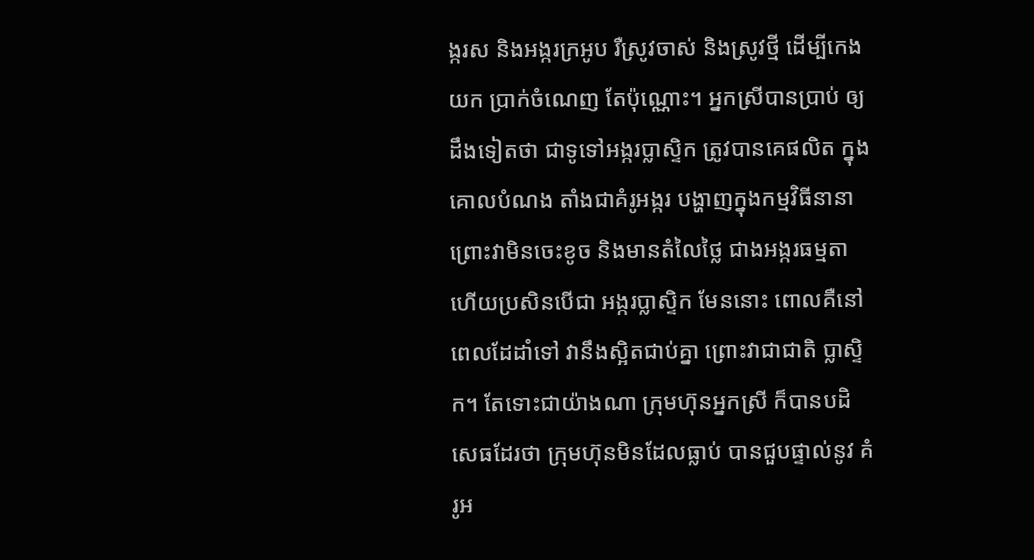ង្ករស និងអង្ករក្រអូប រឺស្រូវចាស់ និងស្រូវថ្មី ដើម្បីកេងយក ប្រាក់ចំណេញ តែប៉ុណ្ណោះ។ អ្នកស្រីបានប្រាប់ ឲ្យដឹងទៀតថា ជាទូទៅអង្ករប្លាស្ទិក ត្រូវបានគេផលិត ក្នុងគោលបំណង តាំងជាគំរូអង្ករ បង្ហាញក្នុងកម្មវិធីនានា ព្រោះវាមិនចេះខូច និងមានតំលៃថ្លៃ ជាងអង្ករធម្មតា ហើយប្រសិនបើជា អង្ករប្លាស្ទិក មែននោះ ពោលគឺនៅ ពេលដែដាំទៅ វានឹងស្អិតជាប់គ្នា ព្រោះវាជាជាតិ ប្លាស្ទិក។ តែទោះជាយ៉ាងណា ក្រុមហ៊ុនអ្នកស្រី ក៏បានបដិសេធដែរថា ក្រុមហ៊ុនមិនដែលធ្លាប់ បានជួបផ្ទាល់នូវ គំរូអ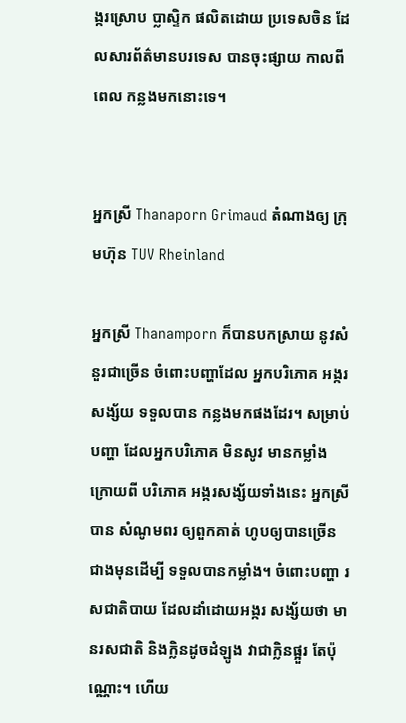ង្ករស្រោប ប្លាស្ទិក ផលិតដោយ ប្រទេសចិន ដែលសារព័ត៌មានបរទេស បានចុះផ្សាយ កាលពីពេល កន្លងមកនោះទេ។


អ្នកស្រី Thanaporn Grimaud តំណាងឲ្យ ក្រុមហ៊ុន TUV Rheinland

អ្នកស្រី Thanamporn ក៏បានបកស្រាយ នូវសំនួរជាច្រើន ចំពោះបញ្ហាដែល អ្នកបរិភោគ អង្ករសង្ស័យ ទទួលបាន កន្លងមកផងដែរ។ សម្រាប់បញ្ហា ដែលអ្នកបរិភោគ មិនសូវ មានកម្លាំង ក្រោយពី បរិភោគ អង្ករសង្ស័យទាំងនេះ អ្នកស្រីបាន សំណូមពរ ឲ្យពួកគាត់ ហូបឲ្យបានច្រើន ជាងមុនដើម្បី ទទួលបានកម្លាំង។ ចំពោះបញ្ហា រសជាតិបាយ ដែលដាំដោយអង្ករ សង្ស័យថា មានរសជាតិ និងក្លិនដូចដំឡូង វាជាក្លិនផ្អួរ តែប៉ុណ្ណោះ។ ហើយ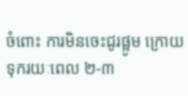ចំពោះ ការមិនចេះជូរផ្អូម ក្រោយ ទុករយៈពេល ២-៣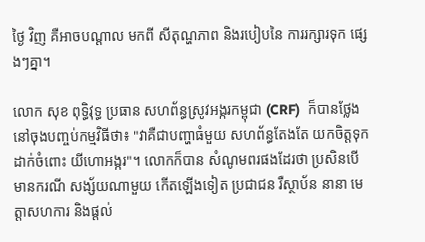ថ្ងៃ វិញ គឺអាចបណ្តាល មកពី សីតុណ្ហភាព និងរបៀបនៃ ការរក្សារទុក ផ្សេងៗគ្នា។

លោក សុខ ពុទ្ធិវុទ្ធ ប្រធាន សហព័ន្ធស្រូវអង្ករកម្ពុជា (CRF)  ក៏បានថ្លែង នៅចុងបញ្ចប់កម្មវិធីថា៖ "វាគឺជាបញ្ហាធំមួយ សហព័ន្ធតែងតែ យកចិត្តទុកដាក់ចំពោះ យីហោអង្ករ"។ លោកក៏បាន សំណូមពរផងដែរថា ប្រសិនបើ មានករណី សង្ស័យណាមួយ កើតឡើងទៀត ប្រជាជន រឺស្ថាប័ន នានា មេត្តាសហការ និងផ្តល់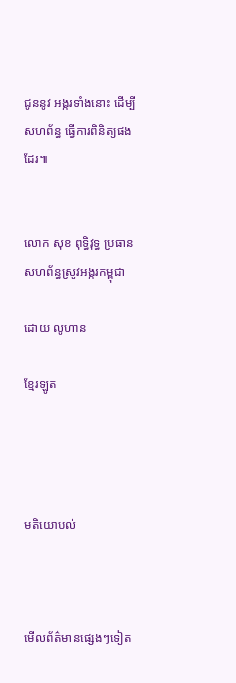ជូននូវ អង្ករទាំងនោះ ដើម្បីសហព័ន្ធ ធ្វើការពិនិត្យផងដែរ៕


លោក សុខ ពុទ្ធិវុទ្ធ ប្រធាន សហព័ន្ធស្រូវអង្ករកម្ពុជា

ដោយ លូហាន

ខ្មែរឡូត




មតិយោបល់



មើលព័ត៌មានផ្សេងៗទៀត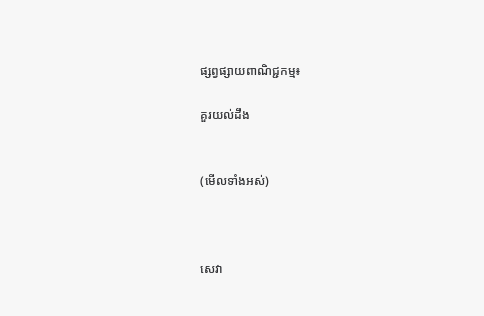ផ្សព្វផ្សាយពាណិជ្ជកម្ម៖

គួរយល់ដឹង


(មើលទាំងអស់)



សេវា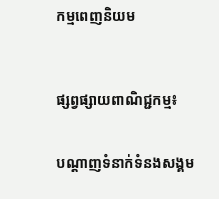កម្មពេញនិយម



ផ្សព្វផ្សាយពាណិជ្ជកម្ម៖


បណ្តាញទំនាក់ទំនងសង្គម